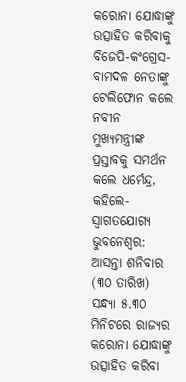କରୋନା ଯୋଦ୍ଧାଙ୍କୁ ଉତ୍ସାହିତ କରିବାକୁ ବିଜେପି-କଂଗ୍ରେସ-ବାମଦଳ ନେତାଙ୍କୁ ଟେଲିଫୋନ କଲେ ନବୀନ
ମୁଖ୍ୟମନ୍ତ୍ରୀଙ୍କ ପ୍ରସ୍ତାବକୁ ସମର୍ଥନ କଲେ ଧର୍ମେନ୍ଦ୍ର, କହିଲେ- ସ୍ବାଗତଯୋଗ୍ୟ
ଭୁବନେଶ୍ବର: ଆସନ୍ତା ଶନିବାର (୩୦ ତାରିଖ) ସନ୍ଧ୍ୟା ୫.୩୦ ମିନିଟରେ ରାଜ୍ୟର କରୋନା ଯୋଦ୍ଧାଙ୍କୁ ଉତ୍ସାହିତ କରିବା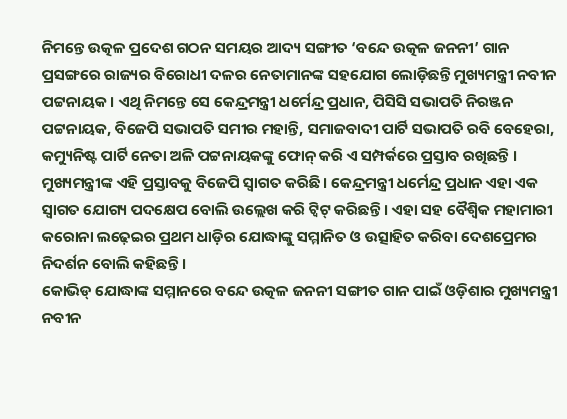ନିମନ୍ତେ ଉତ୍କଳ ପ୍ରଦେଶ ଗଠନ ସମୟର ଆଦ୍ୟ ସଙ୍ଗୀତ ‘ବନ୍ଦେ ଉତ୍କଳ ଜନନୀ’ ଗାନ ପ୍ରସଙ୍ଗରେ ରାଜ୍ୟର ବିରୋଧୀ ଦଳର ନେତାମାନଙ୍କ ସହଯୋଗ ଲୋଡ଼ିଛନ୍ତି ମୁଖ୍ୟମନ୍ତ୍ରୀ ନବୀନ ପଟ୍ଟନାୟକ । ଏଥି ନିମନ୍ତେ ସେ କେନ୍ଦ୍ରମନ୍ତ୍ରୀ ଧର୍ମେନ୍ଦ୍ର ପ୍ରଧାନ, ପିସିସି ସଭାପତି ନିରଞ୍ଜନ ପଟ୍ଟନାୟକ, ବିଜେପି ସଭାପତି ସମୀର ମହାନ୍ତି, ସମାଜବାଦୀ ପାର୍ଟି ସଭାପତି ରବି ବେହେରା, କମ୍ୟୁନିଷ୍ଟ ପାର୍ଟି ନେତା ଅଳି ପଟ୍ଟନାୟକଙ୍କୁ ଫୋନ୍ କରି ଏ ସମ୍ପର୍କରେ ପ୍ରସ୍ତାବ ରଖିଛନ୍ତି ।
ମୁଖ୍ୟମନ୍ତ୍ରୀଙ୍କ ଏହି ପ୍ରସ୍ତାବକୁ ବିଜେପି ସ୍ବାଗତ କରିଛି । କେନ୍ଦ୍ରମନ୍ତ୍ରୀ ଧର୍ମେନ୍ଦ୍ର ପ୍ରଧାନ ଏହା ଏକ ସ୍ବାଗତ ଯୋଗ୍ୟ ପଦକ୍ଷେପ ବୋଲି ଉଲ୍ଲେଖ କରି ଟ୍ବିଟ୍ କରିଛନ୍ତି । ଏହା ସହ ବୈଶ୍ବିକ ମହାମାରୀ କରୋନା ଲଢ଼େଇର ପ୍ରଥମ ଧାଡ଼ିର ଯୋଦ୍ଧାଙ୍କୁ ସମ୍ମାନିତ ଓ ଉତ୍ସାହିତ କରିବା ଦେଶପ୍ରେମର ନିଦର୍ଶନ ବୋଲି କହିଛନ୍ତି ।
କୋଭିଡ୍ ଯୋଦ୍ଧାଙ୍କ ସମ୍ମାନରେ ବନ୍ଦେ ଉତ୍କଳ ଜନନୀ ସଙ୍ଗୀତ ଗାନ ପାଇଁ ଓଡ଼ିଶାର ମୁଖ୍ୟମନ୍ତ୍ରୀ ନବୀନ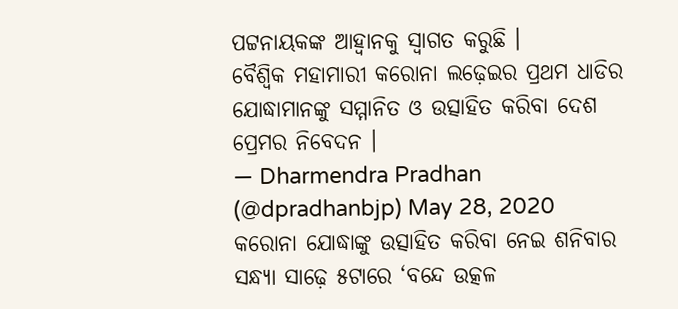ପଟ୍ଟନାୟକଙ୍କ ଆହ୍ୱାନକୁ ସ୍ୱାଗତ କରୁଛି ।
ବୈଶ୍ୱିକ ମହାମାରୀ କରୋନା ଲଢ଼େଇର ପ୍ରଥମ ଧାଡିର ଯୋଦ୍ଧାମାନଙ୍କୁ ସମ୍ମାନିତ ଓ ଉତ୍ସାହିତ କରିବା ଦେଶ ପ୍ରେମର ନିବେଦନ ।
— Dharmendra Pradhan (@dpradhanbjp) May 28, 2020
କରୋନା ଯୋଦ୍ଧାଙ୍କୁ ଉତ୍ସାହିତ କରିବା ନେଇ ଶନିବାର ସନ୍ଧ୍ୟା ସାଢ଼େ ୫ଟାରେ ‘ବନ୍ଦେ ଉତ୍କଳ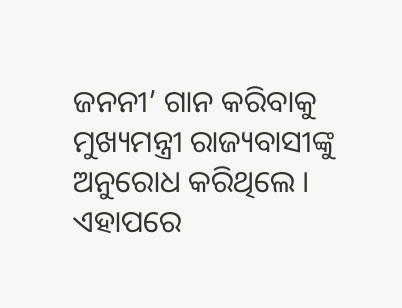ଜନନୀ’ ଗାନ କରିବାକୁ ମୁଖ୍ୟମନ୍ତ୍ରୀ ରାଜ୍ୟବାସୀଙ୍କୁ ଅନୁରୋଧ କରିଥିଲେ । ଏହାପରେ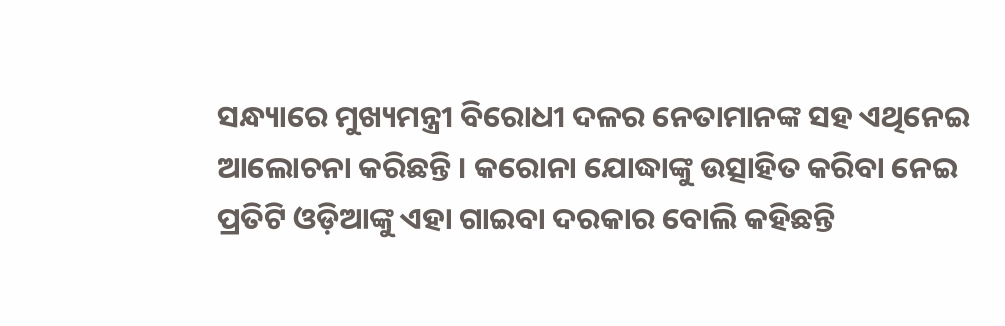ସନ୍ଧ୍ୟାରେ ମୁଖ୍ୟମନ୍ତ୍ରୀ ବିରୋଧୀ ଦଳର ନେତାମାନଙ୍କ ସହ ଏଥିନେଇ ଆଲୋଚନା କରିଛନ୍ତି । କରୋନା ଯୋଦ୍ଧାଙ୍କୁ ଉତ୍ସାହିତ କରିବା ନେଇ ପ୍ରତିଟି ଓଡ଼ିଆଙ୍କୁ ଏହା ଗାଇବା ଦରକାର ବୋଲି କହିଛନ୍ତି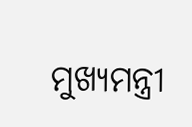ମୁଖ୍ୟମନ୍ତ୍ରୀ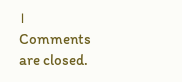।
Comments are closed.